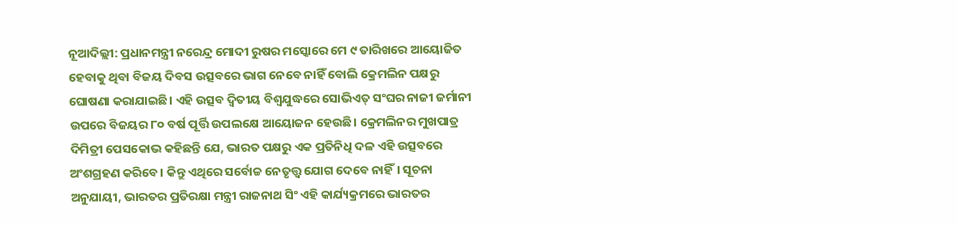ନୂଆଦିଲ୍ଲୀ: ପ୍ରଧାନମନ୍ତ୍ରୀ ନରେନ୍ଦ୍ର ମୋଦୀ ରୁଷର ମସ୍କୋରେ ମେ ୯ ତାରିଖରେ ଆୟୋଜିତ ହେବାକୁ ଥିବା ବିଜୟ ଦିବସ ଉତ୍ସବରେ ଭାଗ ନେବେ ନାହିଁ ବୋଲି କ୍ରେମଲିନ ପକ୍ଷରୁ ଘୋଷଣା କରାଯାଇଛି। ଏହି ଉତ୍ସବ ଦ୍ଵିତୀୟ ବିଶ୍ଵଯୁଦ୍ଧରେ ସୋଭିଏତ୍ ସଂଘର ନାଜୀ ଜର୍ମାନୀ ଉପରେ ବିଜୟର ୮୦ ବର୍ଷ ପୂର୍ତ୍ତି ଉପଲକ୍ଷେ ଆୟୋଜନ ହେଉଛି। କ୍ରେମଲିନର ମୁଖପାତ୍ର ଦିମିତ୍ରୀ ପେସକୋଭ କହିଛନ୍ତି ଯେ, ଭାରତ ପକ୍ଷରୁ ଏକ ପ୍ରତିନିଧି ଦଳ ଏହି ଉତ୍ସବରେ ଅଂଶଗ୍ରହଣ କରିବେ। କିନ୍ତୁ ଏଥିରେ ସର୍ବୋଚ୍ଚ ନେତୃତ୍ତ୍ୱ ଯୋଗ ଦେବେ ନାହିଁ। ସୂଚନା ଅନୁଯାୟୀ, ଭାରତର ପ୍ରତିରକ୍ଷା ମନ୍ତ୍ରୀ ରାଜନାଥ ସିଂ ଏହି କାର୍ଯ୍ୟକ୍ରମରେ ଭାରତର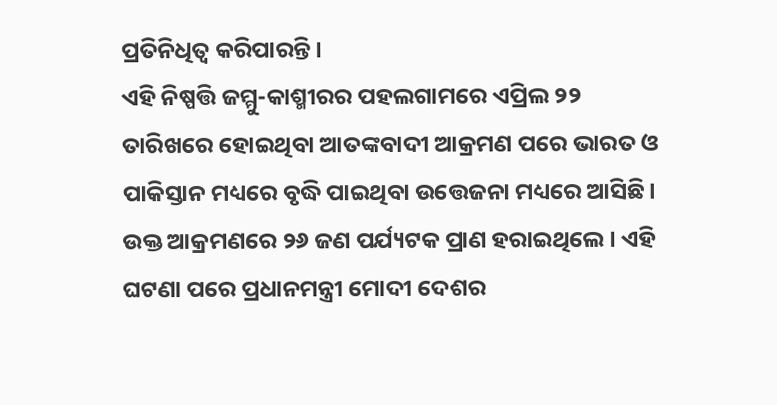ପ୍ରତିନିଧିତ୍ଵ କରିପାରନ୍ତି।
ଏହି ନିଷ୍ପତ୍ତି ଜମ୍ମୁ-କାଶ୍ମୀରର ପହଲଗାମରେ ଏପ୍ରିଲ ୨୨ ତାରିଖରେ ହୋଇଥିବା ଆତଙ୍କବାଦୀ ଆକ୍ରମଣ ପରେ ଭାରତ ଓ ପାକିସ୍ତାନ ମଧ୍ୟରେ ବୃଦ୍ଧି ପାଇଥିବା ଉତ୍ତେଜନା ମଧ୍ୟରେ ଆସିଛି। ଉକ୍ତ ଆକ୍ରମଣରେ ୨୬ ଜଣ ପର୍ଯ୍ୟଟକ ପ୍ରାଣ ହରାଇଥିଲେ। ଏହି ଘଟଣା ପରେ ପ୍ରଧାନମନ୍ତ୍ରୀ ମୋଦୀ ଦେଶର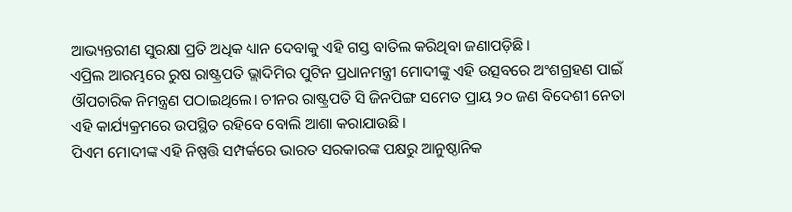ଆଭ୍ୟନ୍ତରୀଣ ସୁରକ୍ଷା ପ୍ରତି ଅଧିକ ଧ୍ୟାନ ଦେବାକୁ ଏହି ଗସ୍ତ ବାତିଲ କରିଥିବା ଜଣାପଡ଼ିଛି।
ଏପ୍ରିଲ ଆରମ୍ଭରେ ରୁଷ ରାଷ୍ଟ୍ରପତି ଭ୍ଲାଦିମିର ପୁଟିନ ପ୍ରଧାନମନ୍ତ୍ରୀ ମୋଦୀଙ୍କୁ ଏହି ଉତ୍ସବରେ ଅଂଶଗ୍ରହଣ ପାଇଁ ଔପଚାରିକ ନିମନ୍ତ୍ରଣ ପଠାଇଥିଲେ। ଚୀନର ରାଷ୍ଟ୍ରପତି ସି ଜିନପିଙ୍ଗ ସମେତ ପ୍ରାୟ ୨୦ ଜଣ ବିଦେଶୀ ନେତା ଏହି କାର୍ଯ୍ୟକ୍ରମରେ ଉପସ୍ଥିତ ରହିବେ ବୋଲି ଆଶା କରାଯାଉଛି।
ପିଏମ ମୋଦୀଙ୍କ ଏହି ନିଷ୍ପତ୍ତି ସମ୍ପର୍କରେ ଭାରତ ସରକାରଙ୍କ ପକ୍ଷରୁ ଆନୁଷ୍ଠାନିକ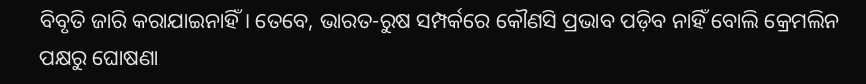ବିବୃତି ଜାରି କରାଯାଇନାହିଁ। ତେବେ, ଭାରତ-ରୁଷ ସମ୍ପର୍କରେ କୌଣସି ପ୍ରଭାବ ପଡ଼ିବ ନାହିଁ ବୋଲି କ୍ରେମଲିନ ପକ୍ଷରୁ ଘୋଷଣା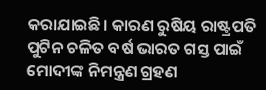କରାଯାଇଛି। କାରଣ ରୁଷିୟ ରାଷ୍ଟ୍ରପତି ପୁଟିନ ଚଳିତ ବର୍ଷ ଭାରତ ଗସ୍ତ ପାଇଁ ମୋଦୀଙ୍କ ନିମନ୍ତ୍ରଣ ଗ୍ରହଣ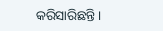କରିସାରିଛନ୍ତି।